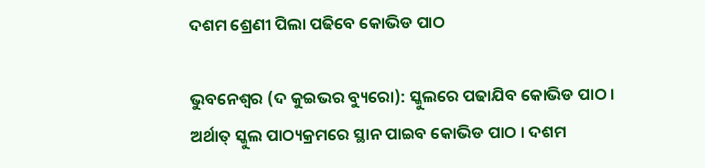ଦଶମ ଶ୍ରେଣୀ ପିଲା ପଢିବେ କୋଭିଡ ପାଠ

ଭୁବନେଶ୍ୱର (ଦ କୁଇଭର ବ୍ୟୁରୋ): ସ୍କୁଲରେ ପଢାଯିବ କୋଭିଡ ପାଠ । ଅର୍ଥାତ୍ ସ୍କୁଲ ପାଠ୍ୟକ୍ରମରେ ସ୍ଥାନ ପାଇବ କୋଭିଡ ପାଠ । ଦଶମ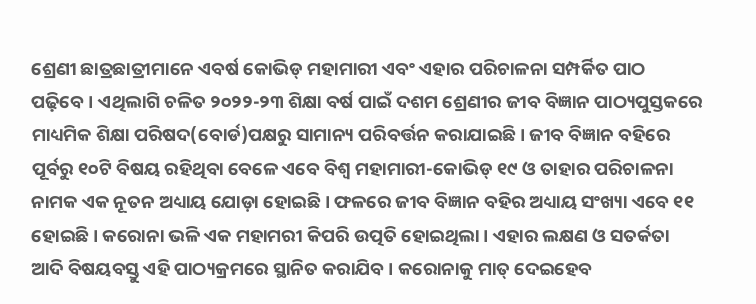ଶ୍ରେଣୀ ଛାତ୍ରଛାତ୍ରୀମାନେ ଏବର୍ଷ କୋଭିଡ୍ ମହାମାରୀ ଏବଂ ଏହାର ପରିଚାଳନା ସମ୍ପର୍କିତ ପାଠ ପଢ଼ିବେ। ଏଥିଲାଗି ଚଳିତ ୨୦୨୨-୨୩ ଶିକ୍ଷା ବର୍ଷ ପାଇଁ ଦଶମ ଶ୍ରେଣୀର ଜୀବ ବିଜ୍ଞାନ ପାଠ୍ୟପୁସ୍ତକରେ ମାଧ୍ୟମିକ ଶିକ୍ଷା ପରିଷଦ(ବୋର୍ଡ)ପକ୍ଷରୁ ସାମାନ୍ୟ ପରିବର୍ତ୍ତନ କରାଯାଇଛି । ଜୀବ ବିଜ୍ଞାନ ବହିରେ ପୂର୍ବରୁ ୧୦ଟି ବିଷୟ ରହିଥିବା ବେଳେ ଏବେ ବିଶ୍ୱ ମହାମାରୀ-କୋଭିଡ୍ ୧୯ ଓ ତାହାର ପରିଚାଳନା ନାମକ ଏକ ନୂତନ ଅଧ୍ୟାୟ ଯୋଡ଼ା ହୋଇଛି । ଫଳରେ ଜୀବ ବିଜ୍ଞାନ ବହିର ଅଧ୍ୟାୟ ସଂଖ୍ୟା ଏବେ ୧୧ ହୋଇଛି। କରୋନା ଭଳି ଏକ ମହାମରୀ କିପରି ଉତ୍ପତି ହୋଇଥିଲା । ଏହାର ଲକ୍ଷଣ ଓ ସତର୍କତା ଆଦି ବିଷୟବସ୍ତୁ ଏହି ପାଠ୍ୟକ୍ରମରେ ସ୍ଥାନିତ କରାଯିବ । କରୋନାକୁ ମାତ୍ ଦେଇହେବ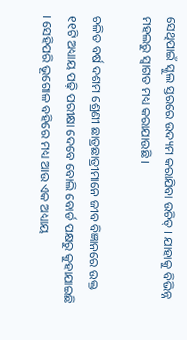ସେଥିପାଇଁ ସ୍କୁଲ ସ୍ତରରେ ଉଦ୍ୟମ କରାଯିବା ଉଚିତ୍ । ଯାହାକୁ ବିଭିନ୍ନ ମହଲରୁ ସ୍ୱାଗତ ମଧ୍ୟ କରାଯାଉଛି ।

ଚଳିତ ବର୍ଷ ଦଶମ ଶ୍ରେଣୀ ଛାତ୍ରଛାତ୍ରୀମାନେ ଜୀବ ବିଜ୍ଞାନରେ ଉକ୍ତ ୧୧ଟି ଅଧ୍ୟାୟ ପଢ଼ି ପରୀକ୍ଷା ଦେବେ ବୋଲି ବୋର୍ଡ ପକ୍ଷରୁ କୁହାଯାଇଛି । ସେହିପରି ଭୂଗୋଳ ବହିରେ ମଧ୍ୟ ଆଉ ଏକ ଅଧ୍ୟାୟ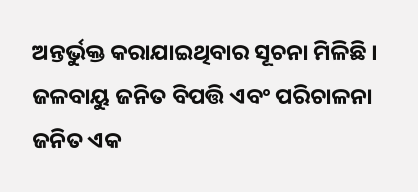ଅନ୍ତର୍ଭୁକ୍ତ କରାଯାଇଥିବାର ସୂଚନା ମିଳିଛି । ଜଳବାୟୁ ଜନିତ ବିପତ୍ତି ଏବଂ ପରିଚାଳନା ଜନିତ ଏକ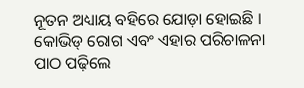ନୂତନ ଅଧ୍ୟାୟ ବହିରେ ଯୋଡ଼ା ହୋଇଛି । କୋଭିଡ୍ ରୋଗ ଏବଂ ଏହାର ପରିଚାଳନା ପାଠ ପଢ଼ିଲେ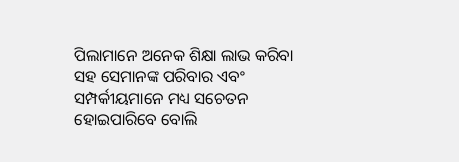ପିଲାମାନେ ଅନେକ ଶିକ୍ଷା ଲାଭ କରିବା ସହ ସେମାନଙ୍କ ପରିବାର ଏବଂ ସମ୍ପର୍କୀୟମାନେ ମଧ୍ୟ ସଚେତନ ହୋଇପାରିବେ ବୋଲି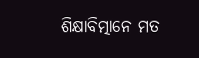ଶିକ୍ଷାବିତ୍ମାନେ ମତ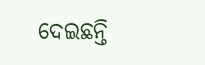ଦେଇଛନ୍ତି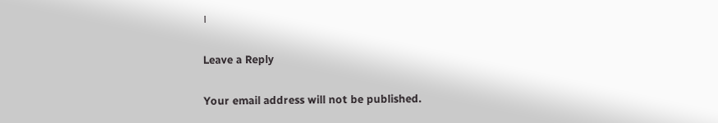।

Leave a Reply

Your email address will not be published.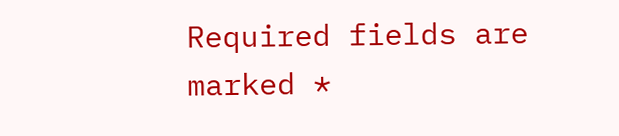Required fields are marked *